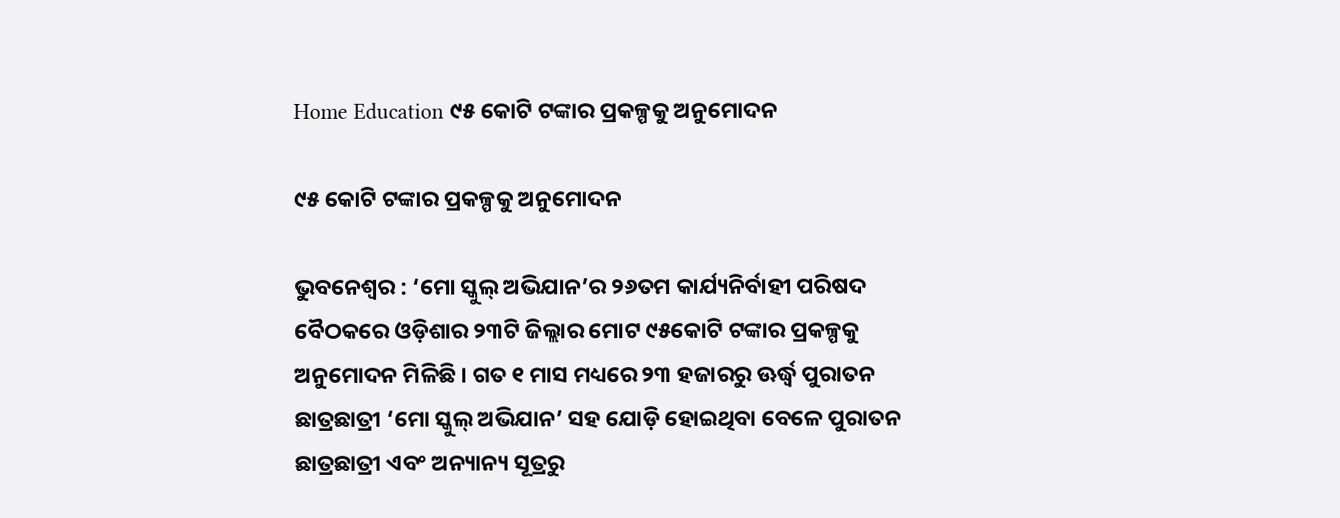Home Education ୯୫ କୋଟି ଟଙ୍କାର ପ୍ରକଳ୍ପକୁ ଅନୁମୋଦନ

୯୫ କୋଟି ଟଙ୍କାର ପ୍ରକଳ୍ପକୁ ଅନୁମୋଦନ

ଭୁବନେଶ୍ୱର : ‘ମୋ ସ୍କୁଲ୍ ଅଭିଯାନ’ର ୨୬ତମ କାର୍ଯ୍ୟନିର୍ବାହୀ ପରିଷଦ ବୈଠକରେ ଓଡ଼ିଶାର ୨୩ଟି ଜିଲ୍ଲାର ମୋଟ ୯୫କୋଟି ଟଙ୍କାର ପ୍ରକଳ୍ପକୁ ଅନୁମୋଦନ ମିଳିଛି । ଗତ ୧ ମାସ ମଧ୍ୟରେ ୨୩ ହଜାରରୁ ଊର୍ଦ୍ଧ୍ୱ ପୁରାତନ ଛାତ୍ରଛାତ୍ରୀ ‘ମୋ ସ୍କୁଲ୍ ଅଭିଯାନ’ ସହ ଯୋଡ଼ି ହୋଇଥିବା ବେଳେ ପୁରାତନ ଛାତ୍ରଛାତ୍ରୀ ଏବଂ ଅନ୍ୟାନ୍ୟ ସୂତ୍ରରୁ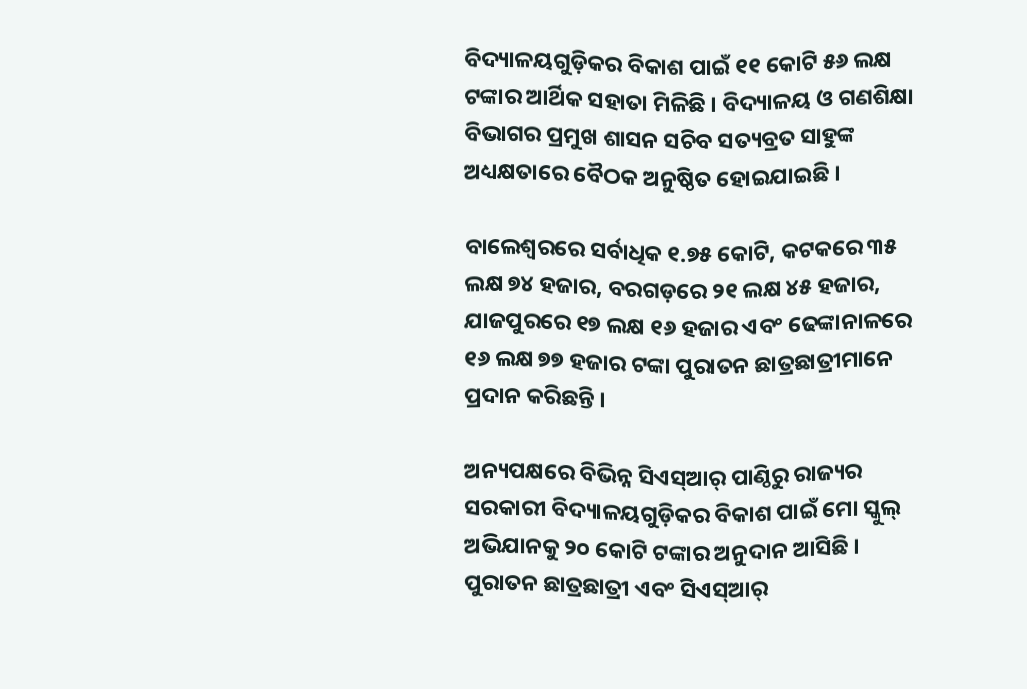ବିଦ୍ୟାଳୟଗୁଡ଼ିକର ବିକାଶ ପାଇଁ ୧୧ କୋଟି ୫୬ ଲକ୍ଷ ଟଙ୍କାର ଆର୍ଥିକ ସହାତା ମିଳିଛି । ବିଦ୍ୟାଳୟ ଓ ଗଣଶିକ୍ଷା ବିଭାଗର ପ୍ରମୁଖ ଶାସନ ସଚିବ ସତ୍ୟବ୍ରତ ସାହୁଙ୍କ ଅଧ୍ୟକ୍ଷତାରେ ବୈଠକ ଅନୁଷ୍ଠିତ ହୋଇଯାଇଛି ।

ବାଲେଶ୍ୱରରେ ସର୍ବାଧିକ ୧.୭୫ କୋଟି, କଟକରେ ୩୫ ଲକ୍ଷ ୭୪ ହଜାର, ବରଗଡ଼ରେ ୨୧ ଲକ୍ଷ ୪୫ ହଜାର, ଯାଜପୁରରେ ୧୭ ଲକ୍ଷ ୧୬ ହଜାର ଏବଂ ଢେଙ୍କାନାଳରେ ୧୬ ଲକ୍ଷ ୭୭ ହଜାର ଟଙ୍କା ପୁରାତନ ଛାତ୍ରଛାତ୍ରୀମାନେ ପ୍ରଦାନ କରିଛନ୍ତି ।

ଅନ୍ୟପକ୍ଷରେ ବିଭିନ୍ନ ସିଏସ୍ଆର୍ ପାଣ୍ଠିରୁ ରାଜ୍ୟର ସରକାରୀ ବିଦ୍ୟାଳୟଗୁଡ଼ିକର ବିକାଶ ପାଇଁ ମୋ ସ୍କୁଲ୍ ଅଭିଯାନକୁ ୨୦ କୋଟି ଟଙ୍କାର ଅନୁଦାନ ଆସିଛି । ପୁରାତନ ଛାତ୍ରଛାତ୍ରୀ ଏବଂ ସିଏସ୍ଆର୍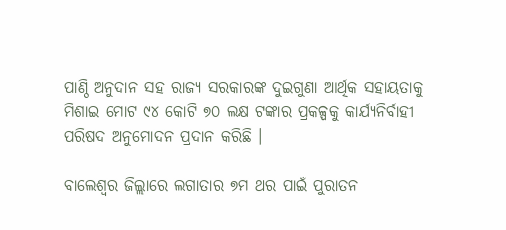ପାଣ୍ଠି ଅନୁଦାନ ସହ ରାଜ୍ୟ ସରକାରଙ୍କ ଦୁଇଗୁଣା ଆର୍ଥିକ ସହାୟତାକୁ ମିଶାଇ ମୋଟ ୯୪ କୋଟି ୭୦ ଲକ୍ଷ ଟଙ୍କାର ପ୍ରକଳ୍ପକୁ କାର୍ଯ୍ୟନିର୍ବାହୀ ପରିଷଦ ଅନୁମୋଦନ ପ୍ରଦାନ କରିଛି ।

ବାଲେଶ୍ୱର ଜିଲ୍ଲାରେ ଲଗାତାର ୭ମ ଥର ପାଇଁ ପୁରାତନ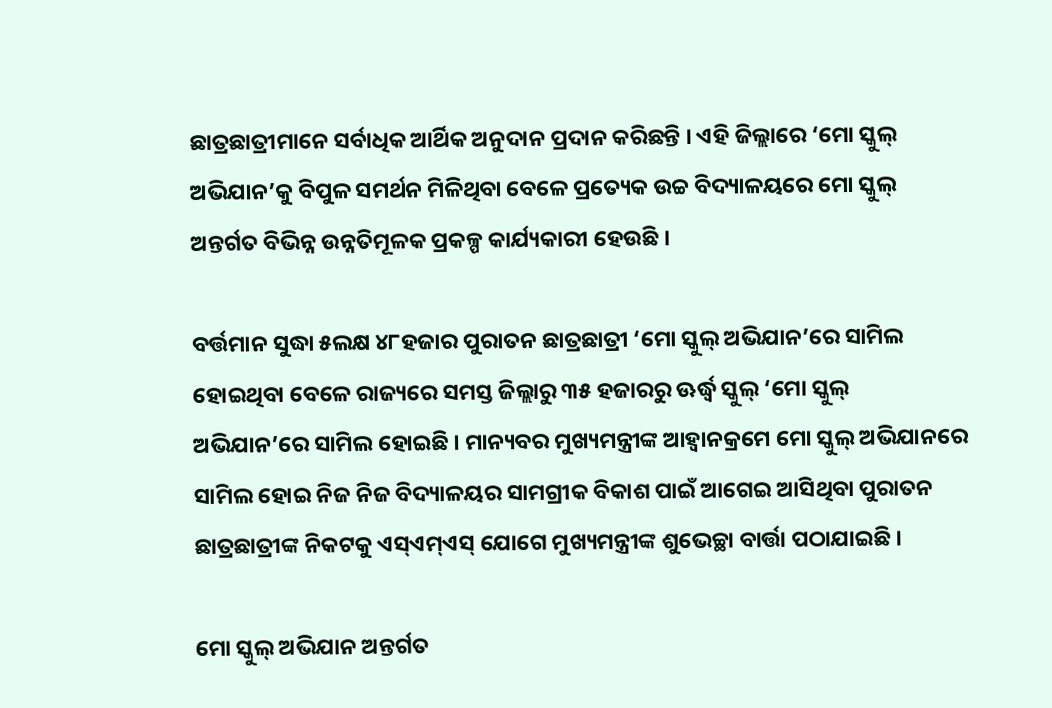ଛାତ୍ରଛାତ୍ରୀମାନେ ସର୍ବାଧିକ ଆର୍ଥିକ ଅନୁଦାନ ପ୍ରଦାନ କରିଛନ୍ତି । ଏହି ଜିଲ୍ଲାରେ ‘ମୋ ସ୍କୁଲ୍ ଅଭିଯାନ’କୁ ବିପୁଳ ସମର୍ଥନ ମିଳିଥିବା ବେଳେ ପ୍ରତ୍ୟେକ ଉଚ୍ଚ ବିଦ୍ୟାଳୟରେ ମୋ ସ୍କୁଲ୍ ଅନ୍ତର୍ଗତ ବିଭିନ୍ନ ଉନ୍ନତିମୂଳକ ପ୍ରକଳ୍ପ କାର୍ଯ୍ୟକାରୀ ହେଉଛି ।

ବର୍ତ୍ତମାନ ସୁଦ୍ଧା ୫ଲକ୍ଷ ୪୮ହଜାର ପୁରାତନ ଛାତ୍ରଛାତ୍ରୀ ‘ମୋ ସ୍କୁଲ୍ ଅଭିଯାନ’ରେ ସାମିଲ ହୋଇଥିବା ବେଳେ ରାଜ୍ୟରେ ସମସ୍ତ ଜିଲ୍ଲାରୁ ୩୫ ହଜାରରୁ ଊର୍ଦ୍ଧ୍ୱ ସ୍କୁଲ୍ ‘ମୋ ସ୍କୁଲ୍ ଅଭିଯାନ’ରେ ସାମିଲ ହୋଇଛି । ମାନ୍ୟବର ମୁଖ୍ୟମନ୍ତ୍ରୀଙ୍କ ଆହ୍ୱାନକ୍ରମେ ମୋ ସ୍କୁଲ୍ ଅଭିଯାନରେ ସାମିଲ ହୋଇ ନିଜ ନିଜ ବିଦ୍ୟାଳୟର ସାମଗ୍ରୀକ ବିକାଶ ପାଇଁ ଆଗେଇ ଆସିଥିବା ପୁରାତନ ଛାତ୍ରଛାତ୍ରୀଙ୍କ ନିକଟକୁ ଏସ୍ଏମ୍ଏସ୍ ଯୋଗେ ମୁଖ୍ୟମନ୍ତ୍ରୀଙ୍କ ଶୁଭେଚ୍ଛା ବାର୍ତ୍ତା ପଠାଯାଇଛି ।

ମୋ ସ୍କୁଲ୍ ଅଭିଯାନ ଅନ୍ତର୍ଗତ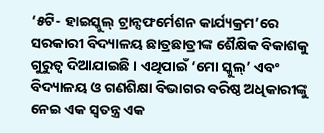‘୫ଟି- ହାଇସ୍କୁଲ୍ ଟ୍ରାନ୍ସଫର୍ମେଶନ କାର୍ଯ୍ୟକ୍ରମ’ରେ ସରକାରୀ ବିଦ୍ୟାଳୟ ଛାତ୍ରଛାତ୍ରୀଙ୍କ ଶୈକ୍ଷିକ ବିକାଶକୁ ଗୁରୁତ୍ୱ ଦିଆଯାଇଛି । ଏଥିପାଇଁ ‘ମୋ ସ୍କୁଲ୍’ ଏବଂ ବିଦ୍ୟାଳୟ ଓ ଗଣଶିକ୍ଷା ବିଭାଗର ବରିଷ୍ଠ ଅଧିକାରୀଙ୍କୁ ନେଇ ଏକ ସ୍ୱତନ୍ତ୍ର ଏକ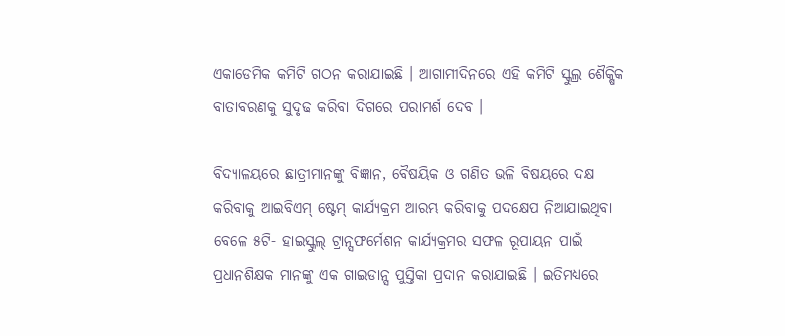ଏକାଡେମିକ କମିଟି ଗଠନ କରାଯାଇଛି । ଆଗାମୀଦିନରେ ଏହି କମିଟି ସ୍କୁଲ୍ର ଶୈକ୍ଷିକ ବାତାବରଣକୁ ସୁଦୃଢ କରିବା ଦିଗରେ ପରାମର୍ଶ ଦେବ ।

ବିଦ୍ୟାଳୟରେ ଛାତ୍ରୀମାନଙ୍କୁ ବିଜ୍ଞାନ, ବୈଷୟିକ ଓ ଗଣିତ ଭଳି ବିଷୟରେ ଦକ୍ଷ କରିବାକୁ ଆଇବିଏମ୍ ଷ୍ଟେମ୍ କାର୍ଯ୍ୟକ୍ରମ ଆରମ୍ଭ କରିବାକୁ ପଦକ୍ଷେପ ନିଆଯାଇଥିବା ବେଳେ ୫ଟି- ହାଇସ୍କୁଲ୍ ଟ୍ରାନ୍ସଫର୍ମେଶନ କାର୍ଯ୍ୟକ୍ରମର ସଫଳ ରୂପାୟନ ପାଇଁ ପ୍ରଧାନଶିକ୍ଷକ ମାନଙ୍କୁ ଏକ ଗାଇଡାନ୍ସ ପୁସ୍ତିକା ପ୍ରଦାନ କରାଯାଇଛି । ଇତିମଧ୍ୟରେ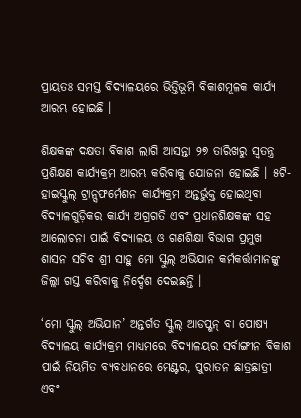ପ୍ରାୟତଃ ସମସ୍ତ ବିଦ୍ୟାଳୟରେ ଭିତ୍ତିଭୂମି ବିକାଶମୂଳକ କାର୍ଯ୍ୟ ଆରମ୍ଭ ହୋଇଛି ।

ଶିକ୍ଷକଙ୍କ ଦକ୍ଷତା ବିକାଶ ଲାଗି ଆସନ୍ତା ୨୭ ତାରିଖରୁ ସ୍ୱତନ୍ତ୍ର ପ୍ରଶିକ୍ଷଣ କାର୍ଯ୍ୟକ୍ରମ ଆରମ୍ଭ କରିବାକୁ ଯୋଜନା ହୋଇଛି । ୫ଟି- ହାଇସ୍କୁଲ୍ ଟ୍ରାନ୍ସଫର୍ମେଶନ କାର୍ଯ୍ୟକ୍ରମ ଅନ୍ତର୍ଭୁକ୍ତ ହୋଇଥିବା ବିଦ୍ୟାଳଗୁଡ଼ିକର କାର୍ଯ୍ୟ ଅଗ୍ରଗତି ଏବଂ ପ୍ରଧାନଶିକ୍ଷକଙ୍କ ସହ ଆଲୋଚନା ପାଇଁ ବିଦ୍ୟାଳୟ ଓ ଗଣଶିକ୍ଷା ବିଭାଗ ପ୍ରମୁଖ ଶାସନ ସଚିବ ଶ୍ରୀ ସାହୁ ମୋ ସ୍କୁଲ୍ ଅଭିଯାନ କର୍ମକର୍ତ୍ତାମାନଙ୍କୁ ଜିଲ୍ଲା ଗସ୍ତ କରିବାକୁ ନିର୍ଦ୍ଦେଶ ଦେଇଛନ୍ତି ।

‘ମୋ ସ୍କୁଲ୍ ଅଭିଯାନ’ ଅନ୍ତର୍ଗତ ସ୍କୁଲ୍ ଆଡପ୍ଶନ୍ ବା ପୋଷ୍ୟ ବିଦ୍ୟାଳୟ କାର୍ଯ୍ୟକ୍ରମ ମାଧ୍ୟମରେ ବିଦ୍ୟାଳୟର ସର୍ବାଙ୍ଗୀନ ବିକାଶ ପାଇଁ ନିୟମିତ ବ୍ୟବଧାନରେ ମେଣ୍ଟର, ପୁରାତନ ଛାତ୍ରଛାତ୍ରୀ ଏବଂ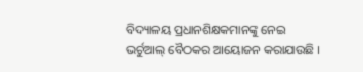ବିଦ୍ୟାଳୟ ପ୍ରଧାନଶିକ୍ଷକମାନଙ୍କୁ ନେଇ ଭର୍ଚୁଆଲ୍ ବୈଠକର ଆୟୋଜନ କରାଯାଉଛି ।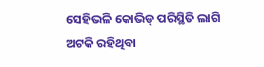ସେହିଭଳି କୋଭିଡ୍ ପରିସ୍ଥିତି ଲାଗି ଅଟକି ରହିଥିବା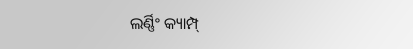ଲର୍ଣ୍ଣିଂ କ୍ୟାମ୍ପ୍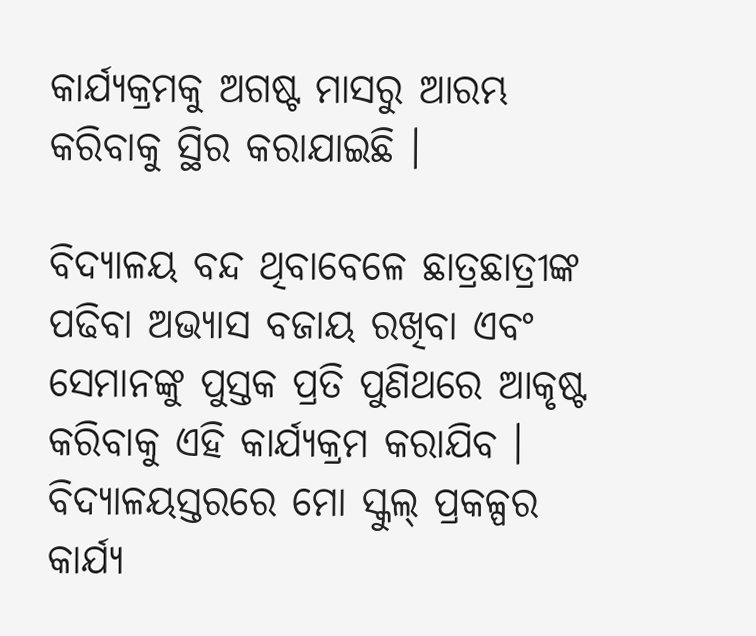କାର୍ଯ୍ୟକ୍ରମକୁ ଅଗଷ୍ଟ ମାସରୁ ଆରମ୍ଭ କରିବାକୁ ସ୍ଥିର କରାଯାଇଛି ।

ବିଦ୍ୟାଳୟ ବନ୍ଦ ଥିବାବେଳେ ଛାତ୍ରଛାତ୍ରୀଙ୍କ ପଢିବା ଅଭ୍ୟାସ ବଜାୟ ରଖିବା ଏବଂ ସେମାନଙ୍କୁ ପୁସ୍ତକ ପ୍ରତି ପୁଣିଥରେ ଆକୃଷ୍ଟ କରିବାକୁ ଏହି କାର୍ଯ୍ୟକ୍ରମ କରାଯିବ । ବିଦ୍ୟାଳୟସ୍ତରରେ ମୋ ସ୍କୁଲ୍ ପ୍ରକଳ୍ପର କାର୍ଯ୍ୟ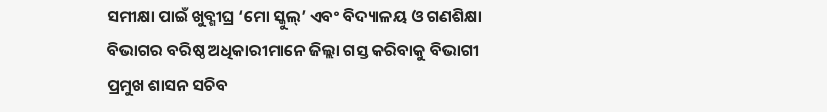ସମୀକ୍ଷା ପାଇଁ ଖୁବ୍ଶୀଘ୍ର ‘ମୋ ସ୍କୁଲ୍’ ଏବଂ ବିଦ୍ୟାଳୟ ଓ ଗଣଶିକ୍ଷା ବିଭାଗର ବରିଷ୍ଠ ଅଧିକାରୀମାନେ ଜିଲ୍ଲା ଗସ୍ତ କରିବାକୁ ବିଭାଗୀ ପ୍ରମୁଖ ଶାସନ ସଚିବ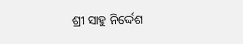ଶ୍ରୀ ସାହୁ ନିର୍ଦ୍ଦେଶ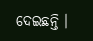ଦେଇଛନ୍ତି ।